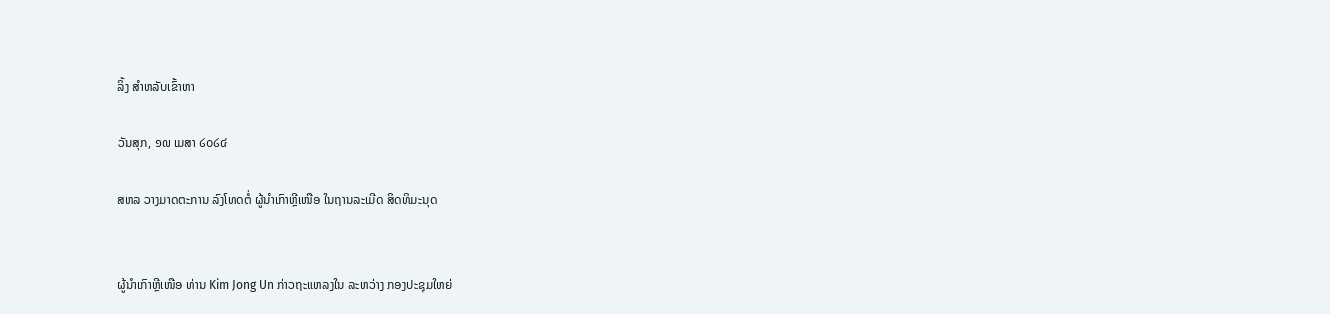ລິ້ງ ສຳຫລັບເຂົ້າຫາ

ວັນສຸກ, ໑໙ ເມສາ ໒໐໒໔

ສຫລ ວາງມາດຕະການ ລົງໂທດຕໍ່ ຜູ້ນຳເກົາຫຼີເໜືອ ໃນຖານລະເມີດ ສິດທິມະນຸດ


ຜູ້ນຳເກົາຫຼີເໜືອ ທ່ານ Kim Jong Un ກ່າວຖະແຫລງໃນ ລະຫວ່າງ ກອງປະຊຸມໃຫຍ່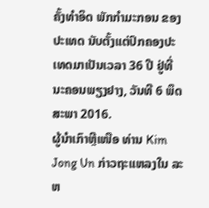ຄັ້ງທຳອິດ ພັກກຳມະກອນ ຂອງ ປະເທດ ນັບຕັ້ງແຕ່ປົກຄອງປະເທດມາເປັນເວລາ 36 ປີ ຢູ່ທີ່ ນະຄອນພຽງຢາງ, ວັນທີ 6 ພຶດສະພາ 2016.
ຜູ້ນຳເກົາຫຼີເໜືອ ທ່ານ Kim Jong Un ກ່າວຖະແຫລງໃນ ລະຫ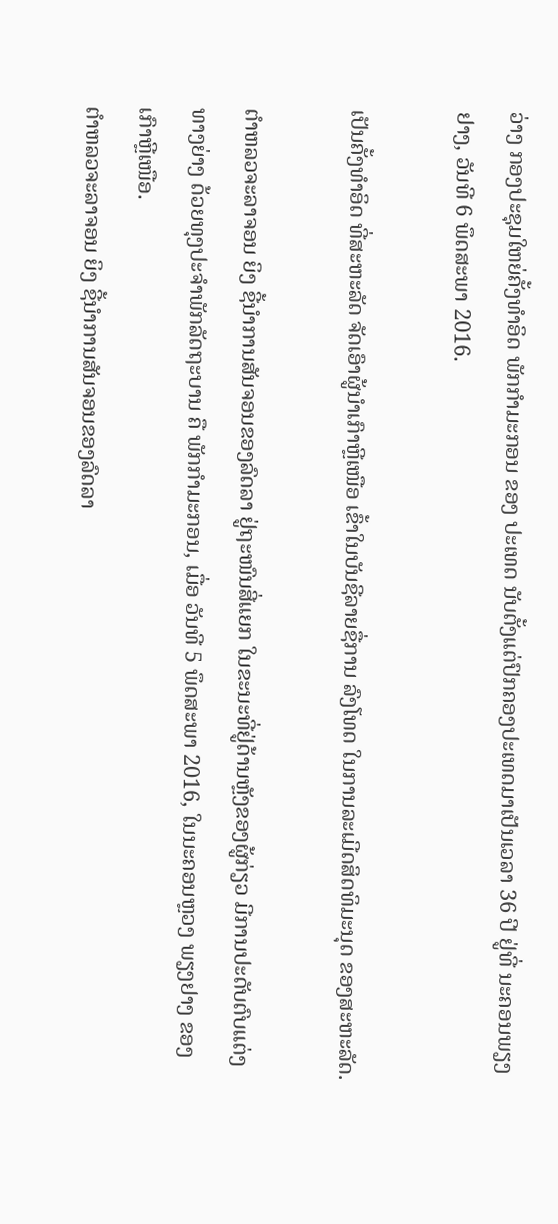ວ່າງ ກອງປະຊຸມໃຫຍ່ຄັ້ງທຳອິດ ພັກກຳມະກອນ ຂອງ ປະເທດ ນັບຕັ້ງແຕ່ປົກຄອງປະເທດມາເປັນເວລາ 36 ປີ ຢູ່ທີ່ ນະຄອນພຽງຢາງ, ວັນທີ 6 ພຶດສະພາ 2016.

ເປັນຄັ້ງທຳອິດ ທີ່ສະຫະລັດ ຈັດເອົາຜູ້ນຳເກົາຫຼີເໜືອ ເຂົ້າໃນບັນຊີລາຍຊື່ການ ລົງໂທດ ໃນການລະເມີດສິດທິມະນຸດ ຂອງສະຫະລັດ.

ຕຳຫລວຈະລາຈອນ ຍິງ ຊີ້ນຳການສັນຈອນຂອງລົດລາ ຢູ່ຖະໜົນສີ່ແຍກ ໃນຂະນະທີ່ຢູ່ດ້ານຫຼັງຂອງຜູ້ກ່ຽວ ມີການປະດັບຕົບແຕ່ງ ທາງຍ່າງ ດ້ວຍທຸງປະຈຳພັກລັດຖະບານ ຄື ພັກກຳມະກອນ, ເມື່ອ ວັນທີ 5 ພຶດສະພາ 2016, ໃນນະຄອນຫຼວງ ພຽງຢາງ ຂອງເກົາຫຼີເໜືອ.
ຕຳຫລວຈະລາຈອນ ຍິງ ຊີ້ນຳການສັນຈອນຂອງລົດລາ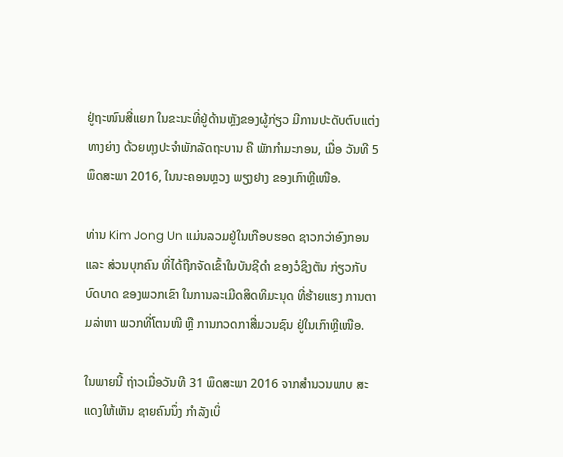ຢູ່ຖະໜົນສີ່ແຍກ ໃນຂະນະທີ່ຢູ່ດ້ານຫຼັງຂອງຜູ້ກ່ຽວ ມີການປະດັບຕົບແຕ່ງ ທາງຍ່າງ ດ້ວຍທຸງປະຈຳພັກລັດຖະບານ ຄື ພັກກຳມະກອນ, ເມື່ອ ວັນທີ 5 ພຶດສະພາ 2016, ໃນນະຄອນຫຼວງ ພຽງຢາງ ຂອງເກົາຫຼີເໜືອ.

ທ່ານ Kim Jong Un ແມ່ນລວມຢູ່ໃນເກືອບຮອດ ຊາວກວ່າອົງກອນ ແລະ ສ່ວນບຸກຄົນ ທີ່ໄດ້ຖືກຈັດເຂົ້າໃນບັນຊີດຳ ຂອງວໍຊິງຕັນ ກ່ຽວກັບ ບົດບາດ ຂອງພວກເຂົາ ໃນການລະເມີດສິດທິມະນຸດ ທີ່ຮ້າຍແຮງ ການຕາມລ່າຫາ ພວກທີ່ໂຕນໜີ ຫຼື ການກວດກາສື່ມວນຊົນ ຢູ່ໃນເກົາຫຼີເໜືອ.

ໃນພາຍນີ້ ຖ່າວເມື່ອວັນທີ 31 ພຶດສະພາ 2016 ຈາກສຳນວນພາບ ສະແດງໃຫ້ເຫັນ ຊາຍຄົນນຶ່ງ ກຳລັງເບິ່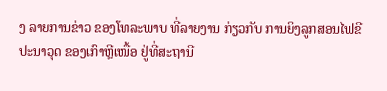ງ ລາຍການຂ່າວ ຂອງໂທລະພາບ ທີ່ລາຍງານ ກ່ຽວກັບ ການຍິງລູກສອນໄຟຂີປະນາວຸດ ຂອງເກົາຫຼີເໜື້ອ ຢູ່ທີ່ສະຖານີ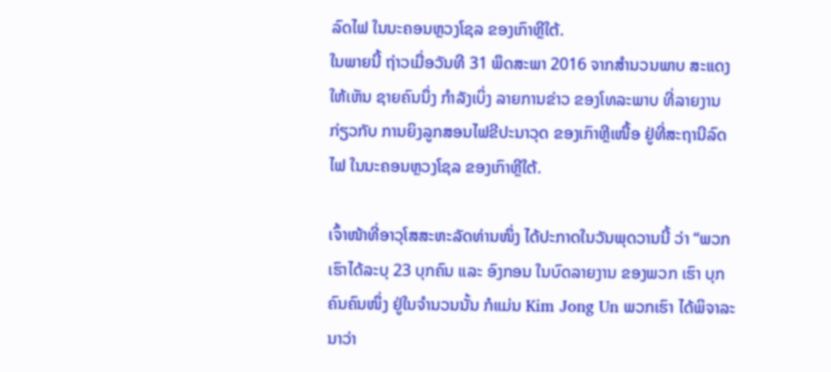ລົດໄຟ ໃນນະຄອນຫຼວງໂຊລ ຂອງເກົາຫຼີໃຕ້.
ໃນພາຍນີ້ ຖ່າວເມື່ອວັນທີ 31 ພຶດສະພາ 2016 ຈາກສຳນວນພາບ ສະແດງໃຫ້ເຫັນ ຊາຍຄົນນຶ່ງ ກຳລັງເບິ່ງ ລາຍການຂ່າວ ຂອງໂທລະພາບ ທີ່ລາຍງານ ກ່ຽວກັບ ການຍິງລູກສອນໄຟຂີປະນາວຸດ ຂອງເກົາຫຼີເໜື້ອ ຢູ່ທີ່ສະຖານີລົດໄຟ ໃນນະຄອນຫຼວງໂຊລ ຂອງເກົາຫຼີໃຕ້.

ເຈົ້າໜ້າທີ່ອາວຸໂສສະຫະລັດທ່ານໜຶ່ງ ໄດ້ປະກາດໃນວັນພຸດວານນີ້ ວ່າ “ພວກເຮົາໄດ້ລະບຸ 23 ບຸກຄົນ ແລະ ອົງກອນ ໃນບົດລາຍງານ ຂອງພວກ ເຮົາ ບຸກຄົນຄົນໜຶ່ງ ຢູ່ໃນຈຳນວນນັ້ນ ກໍແມ່ນ Kim Jong Un ພວກເຮົາ ໄດ້ພິຈາລະນາວ່າ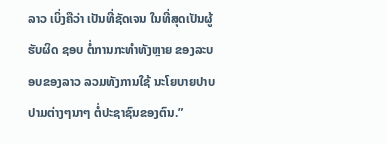ລາວ ເບິ່ງຄືວ່າ ເປັນທີ່ຊັດເຈນ ໃນທີ່ສຸດເປັນຜູ້ຮັບຜິດ ຊອບ ຕໍ່ການກະທຳທັງຫຼາຍ ຂອງລະບອບຂອງລາວ ລວມທັງການໃຊ້ ນະໂຍບາຍປາບປາມຕ່າງໆນາໆ ຕໍ່ປະຊາຊົນຂອງຕົນ.”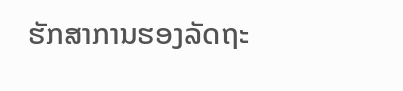ຮັກສາການຮອງລັດຖະ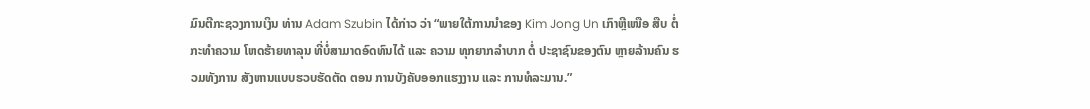ມົນຕີກະຊວງການເງິນ ທ່ານ Adam Szubin ໄດ້ກ່າວ ວ່າ “ພາຍໃຕ້ການນຳຂອງ Kim Jong Un ເກົາຫຼີເໜືອ ສືບ ຕໍ່ກະທຳຄວາມ ໂຫດຮ້າຍທາລຸນ ທີ່ບໍ່ສາມາດອົດທົນໄດ້ ແລະ ຄວາມ ທຸກຍາກລຳບາກ ຕໍ່ ປະຊາຊົນຂອງຕົນ ຫຼາຍລ້ານຄົນ ຮວມທັງການ ສັງຫານແບບຮວບຮັດຕັດ ຕອນ ການບັງຄັບອອກແຮງງານ ແລະ ການທໍລະມານ.”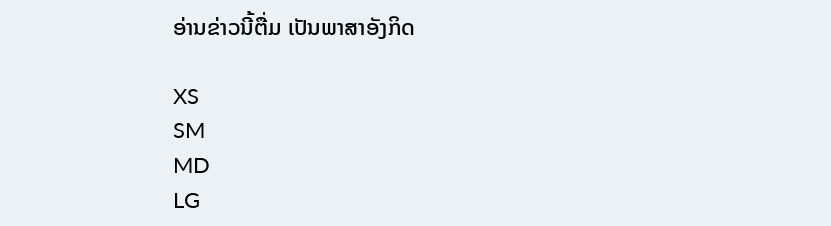ອ່ານຂ່າວນີ້ຕື່ມ ເປັນພາສາອັງກິດ

XS
SM
MD
LG